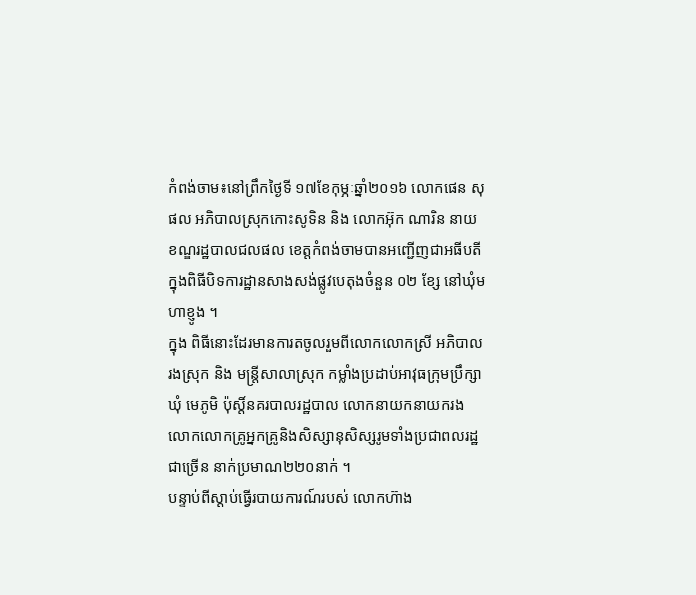កំពង់ចាម៖នៅព្រឹកថ្ងៃទី ១៧ខែកុម្ភៈឆ្នាំ២០១៦ លោកផេន សុផល អភិបាលស្រុកកោះសូទិន និង លោកអ៊ុក ណារិន នាយខណ្ឌរដ្ឋបាលជលផល ខេត្តកំពង់ចាមបានអញ្ជើញជាអធីបតីក្នុងពិធីបិទការដ្ឋានសាងសង់ផ្លូវបេតុងចំនួន ០២ ខ្សែ នៅឃុំមហាខ្ញូង ។
ក្នុង ពិធីនោះដែរមានការតចូលរួមពីលោកលោកស្រី អភិបាលរងស្រុក និង មន្ត្រីសាលាស្រុក កម្លាំងប្រដាប់អាវុធក្រុមប្រឹក្សាឃុំ មេភូមិ ប៉ុស្តិ៍នគរបាលរដ្ឋបាល លោកនាយកនាយករង លោកលោកគ្រូអ្នកគ្រូនិងសិស្សានុសិស្សរូមទាំងប្រជាពលរដ្ឋជាច្រើន នាក់ប្រមាណ២២០នាក់ ។
បន្ទាប់ពីស្ដាប់ធ្វើរបាយការណ៍របស់ លោកហ៊ាង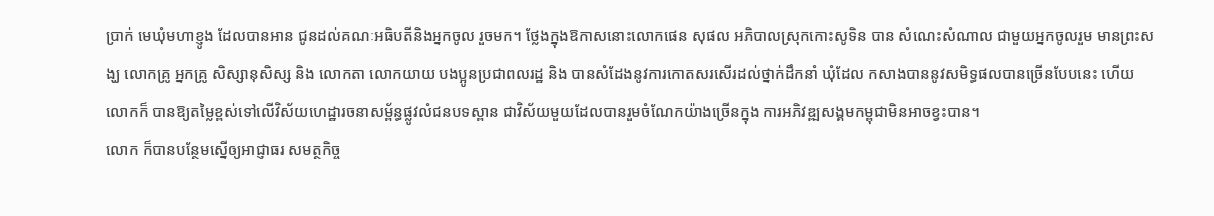ប្រាក់ មេឃុំមហាខ្ញូង ដែលបានអាន ជូនដល់គណៈអធិបតីនិងអ្នកចូល រួចមក។ ថ្លែងក្នុងឱកាសនោះលោកផេន សុផល អភិបាលស្រុកកោះសូទិន បាន សំណេះសំណាល ជាមួយអ្នកចូលរួម មានព្រះសង្ឃ លោកគ្រូ អ្នកគ្រូ សិស្សានុសិស្ស និង លោកតា លោកយាយ បងប្អូនប្រជាពលរដ្ឋ និង បានសំដែងនូវការកោតសរសើរដល់ថ្នាក់ដឹកនាំ ឃុំដែល កសាងបាននូវសមិទ្ធផលបានច្រើនបែបនេះ ហើយ លោកក៏ បានឱ្យតម្លៃខ្ពស់ទៅលើវិស័យហេដ្ឋារចនាសម្ព័ន្ធផ្លូវលំជនបទស្ពាន ជាវិស័យមួយដែលបានរួមចំណែកយ៉ាងច្រើនក្នុង ការអភិវឌ្ឍសង្គមកម្ពុជាមិនអាចខ្វះបាន។
លោក ក៏បានបន្ថែមស្នើឲ្យអាជ្ញាធរ សមត្ថកិច្ច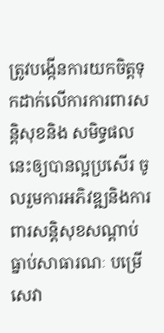ត្រូវបង្កើនការយកចិត្តទុកដាក់លើការការពារសន្តិសុខនិង សមិទ្ធផលនេះឲ្យបានល្អប្រសើរ ចូលរួមការអភិវឌ្ឍនិងការពារសន្តិសុខសណ្ដាប់ធ្នាប់សាធារណៈ បម្រើសេវា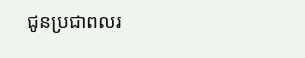ជូនប្រជាពលរ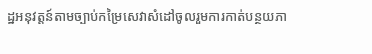ដ្ឋអនុវត្តន៍តាមច្បាប់កម្រៃសេវាសំដៅចូលរួមការកាត់បន្ថយភា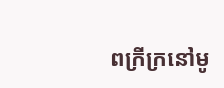ពក្រីក្រនៅមូ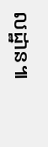លដ្ឋាន៕